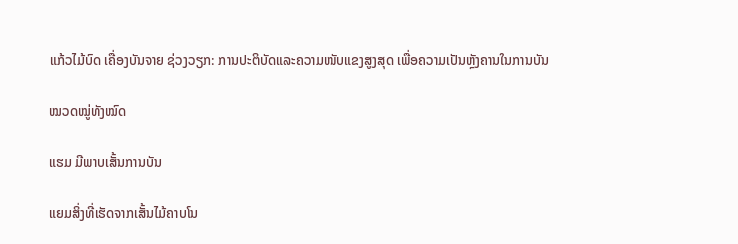ແກ້ວໄມ້ບົດ ເຄື່ອງບັນຈາຍ ຊ່ວງວຽກ: ການປະຕິບັດແລະຄວາມໜັບແຂງສູງສຸດ ເພື່ອຄວາມເປັນຫຼັງຄານໃນການບັນ

ໝວດໝູ່ທັງໝົດ

ແຮມ ມີພາບເສັ້ນການບັນ

ແຍມສິ່ງທີ່ເຮັດຈາກເສັ້ນໄມ້ຄາບໂນ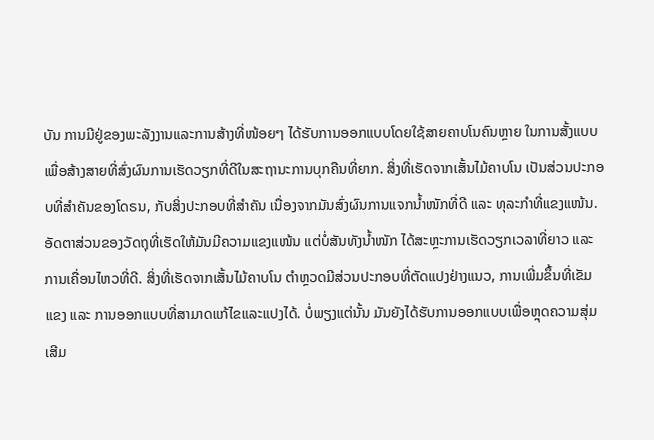ບັນ ການມີຢູ່ຂອງພະລັງງານແລະການສ້າງທີ່ໜ້ອຍໆ ໄດ້ຮັບການອອກແບບໂດຍໃຊ້ສາຍຄາບໂນຄົນຫຼາຍ ໃນການສັ້ງແບບເພື່ອສ້າງສາຍທີ່ສົ່ງຜົນການເຮັດວຽກທີ່ດີໃນສະຖານະການບຸກຄືນທີ່ຍາກ. ສິ່ງທີ່ເຮັດຈາກເສັ້ນໄມ້ຄາບໂນ ເປັນສ່ວນປະກອບທີ່ສຳຄັນຂອງໂດຣນ, ກັບສິ່ງປະກອບທີ່ສຳຄັນ ເນື່ອງຈາກມັນສົ່ງຜົນການແຈກນ້ຳໜັກທີ່ດີ ແລະ ທຸລະກຳທີ່ແຂງແໜ້ນ. ອັດຕາສ່ວນຂອງວັດຖຸທີ່ເຮັດໃຫ້ມັນມີຄວາມແຂງແໜ້ນ ແຕ່ບໍ່ສັນທັງນ້ຳໜັກ ໄດ້ສະຫຼະການເຮັດວຽກເວລາທີ່ຍາວ ແລະ ການເຄື່ອນໄຫວທີ່ດີ. ສິ່ງທີ່ເຮັດຈາກເສັ້ນໄມ້ຄາບໂນ ຕຳຫຼວດມີສ່ວນປະກອບທີ່ຕັດແປງຢ່າງແນວ, ການເພີ່ມຂຶ້ນທີ່ເຂັມແຂງ ແລະ ການອອກແບບທີ່ສາມາດແກ້ໄຂແລະແປງໄດ້. ບໍ່ພຽງແຕ່ນັ້ນ ມັນຍັງໄດ້ຮັບການອອກແບບເພື່ອຫຼຸດຄວາມສຸ່ມເສີມ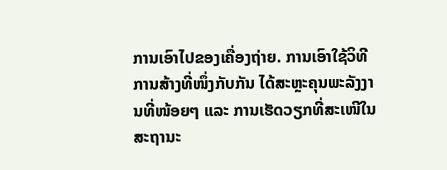ການເອົາໄປຂອງເຄື່ອງຖ່າຍ. ການເອົາໃຊ້ວິທີການສ້າງທີ່ໜຶ່ງກັບກັນ ໄດ້ສະຫຼະຄຸນພະລັງງານທີ່ໜ້ອຍໆ ແລະ ການເຮັດວຽກທີ່ສະເໜີໃນສະຖານະ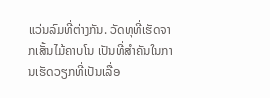ແວ່ນລົມທີ່ຕ່າງກັນ. ວັດທຸທີ່ເຮັດຈາກເສັ້ນໄມ້ຄາບໂນ ເປັນທີ່ສຳຄັນໃນການເຮັດວຽກທີ່ເປັນເລື່ອ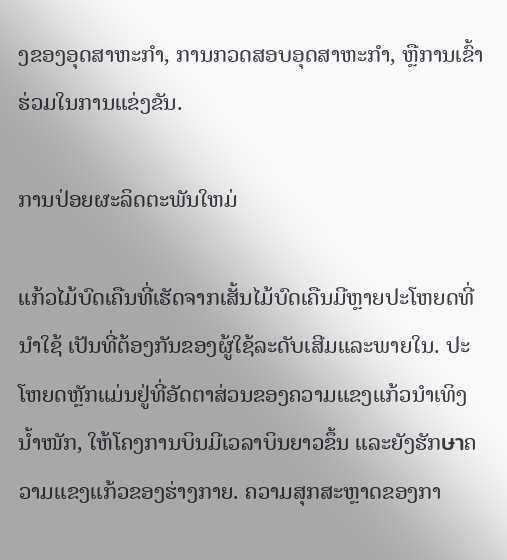ງຂອງອຸດສາຫະກຳ, ການກວດສອບອຸດສາຫະກຳ, ຫຼືການເຂົ້າຮ່ວມໃນການແຂ່ງຂັນ.

ການປ່ອຍຜະລິດຕະພັນໃຫມ່

ແກ້ວໄມ້ບົດເຄືນທີ່ເຮັດຈາກເສັ້ນໄມ້ບົດເຄືນມີຫຼາຍປະໂຫຍດທີ່ນຳໃຊ້ ເປັນທີ່ຕ້ອງກັນຂອງຜູ້ໃຊ້ລະດັບເສີມແລະພາຍໃນ. ປະໂຫຍດຫຼັກແມ່ນຢູ່ທີ່ອັດຕາສ່ວນຂອງຄວາມແຂງແກ້ວນຳເທິງນ້ຳໜັກ, ໃຫ້ໂຄງການບິນມີເວລາບິນຍາວຂຶ້ນ ແລະຍັງຮັກษาຄວາມແຂງແກ້ວຂອງຮ່າງກາຍ. ຄວາມສຸກສະຫຼາດຂອງກາ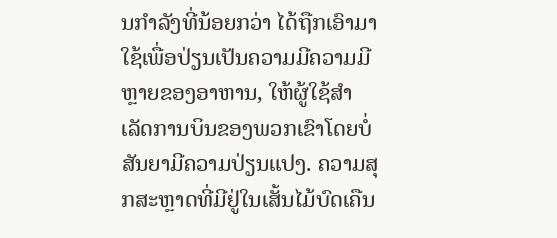ນກຳລັງທີ່ນ້ອຍກວ່າ ໄດ້ຖືກເອົາມາໃຊ້ເພື່ອປ່ຽນເປັນຄວາມມີຄວາມມີຫຼາຍຂອງອາຫານ, ໃຫ້ຜູ້ໃຊ້ສຳເລັດການບິນຂອງພວກເຂົາໂດຍບໍ່ສັນຍາມີຄວາມປ່ຽນແປງ. ຄວາມສຸກສະຫຼາດທີ່ມີຢູ່ໃນເສັ້ນໄມ້ບົດເຄືນ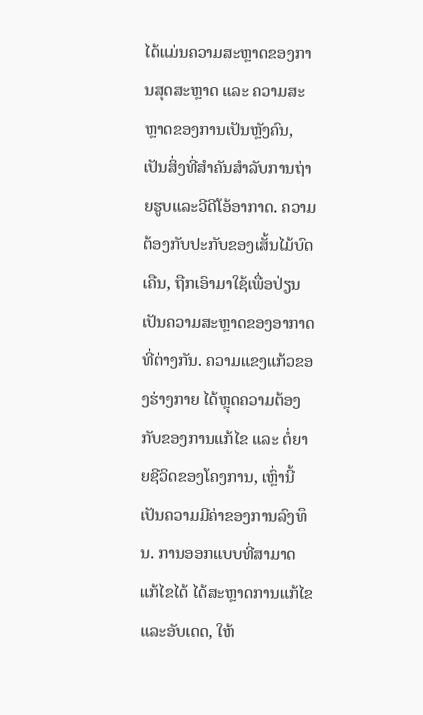ໄດ້ແມ່ນຄວາມສະຫຼາດຂອງການສຸດສະຫຼາດ ແລະ ຄວາມສະຫຼາດຂອງການເປັນຫຼັງຄົນ, ເປັນສິ່ງທີ່ສຳຄັນສຳລັບການຖ່າຍຮູບແລະວີດີໂອ້ອາກາດ. ຄວາມຕ້ອງກັບປະກັບຂອງເສັ້ນໄມ້ບົດເຄືນ, ຖືກເອົາມາໃຊ້ເພື່ອປ່ຽນເປັນຄວາມສະຫຼາດຂອງອາກາດທີ່ຕ່າງກັນ. ຄວາມແຂງແກ້ວຂອງຮ່າງກາຍ ໄດ້ຫຼຸດຄວາມຕ້ອງກັບຂອງການແກ້ໄຂ ແລະ ຕໍ່ຍາຍຊີວິດຂອງໂຄງການ, ເຫຼົ່ານີ້ເປັນຄວາມມີຄ່າຂອງການລົງທຶນ. ການອອກແບບທີ່ສາມາດແກ້ໄຂໄດ້ ໄດ້ສະຫຼາດການແກ້ໄຂແລະອັບເດດ, ໃຫ້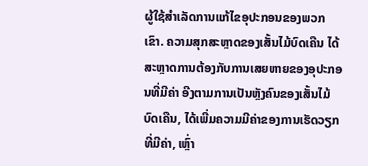ຜູ້ໃຊ້ສຳເລັດການແກ້ໄຂອຸປະກອນຂອງພວກເຂົາ. ຄວາມສຸກສະຫຼາດຂອງເສັ້ນໄມ້ບົດເຄືນ ໄດ້ສະຫຼາດການຕ້ອງກັບການເສຍຫາຍຂອງອຸປະກອນທີ່ມີຄ່າ ອີງຕາມການເປັນຫຼັງຄົນຂອງເສັ້ນໄມ້ບົດເຄືນ, ໄດ້ເພີ່ມຄວາມມີຄ່າຂອງການເຮັດວຽກທີ່ມີຄ່າ, ເຫຼົ່າ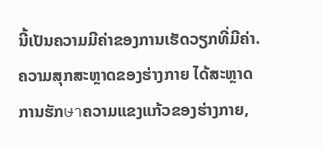ນີ້ເປັນຄວາມມີຄ່າຂອງການເຮັດວຽກທີ່ມີຄ່າ. ຄວາມສຸກສະຫຼາດຂອງຮ່າງກາຍ ໄດ້ສະຫຼາດການຮັກษาຄວາມແຂງແກ້ວຂອງຮ່າງກາຍ,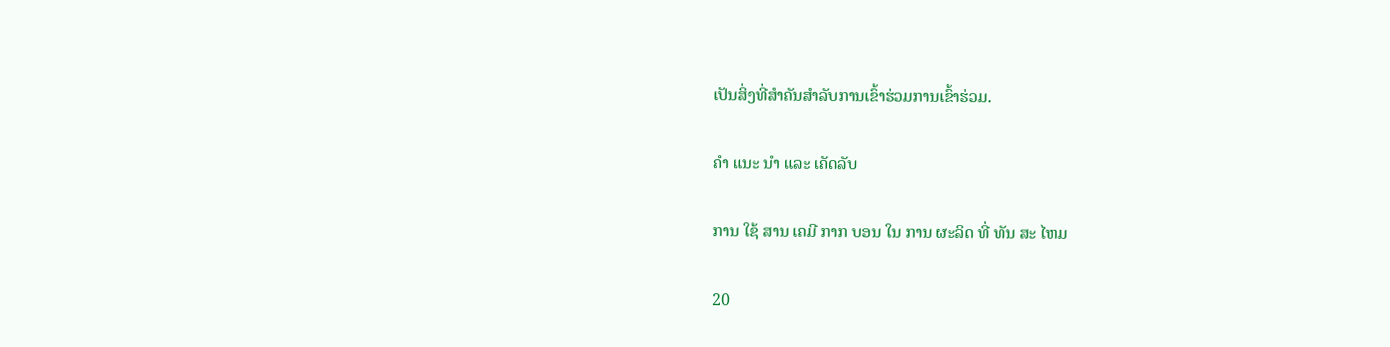ເປັນສິ່ງທີ່ສຳຄັນສຳລັບການເຂົ້າຮ່ວມການເຂົ້າຮ່ວມ.

ຄໍາ ແນະ ນໍາ ແລະ ເຄັດລັບ

ການ ໃຊ້ ສານ ເຄມີ ກາກ ບອນ ໃນ ການ ຜະລິດ ທີ່ ທັນ ສະ ໄຫມ

20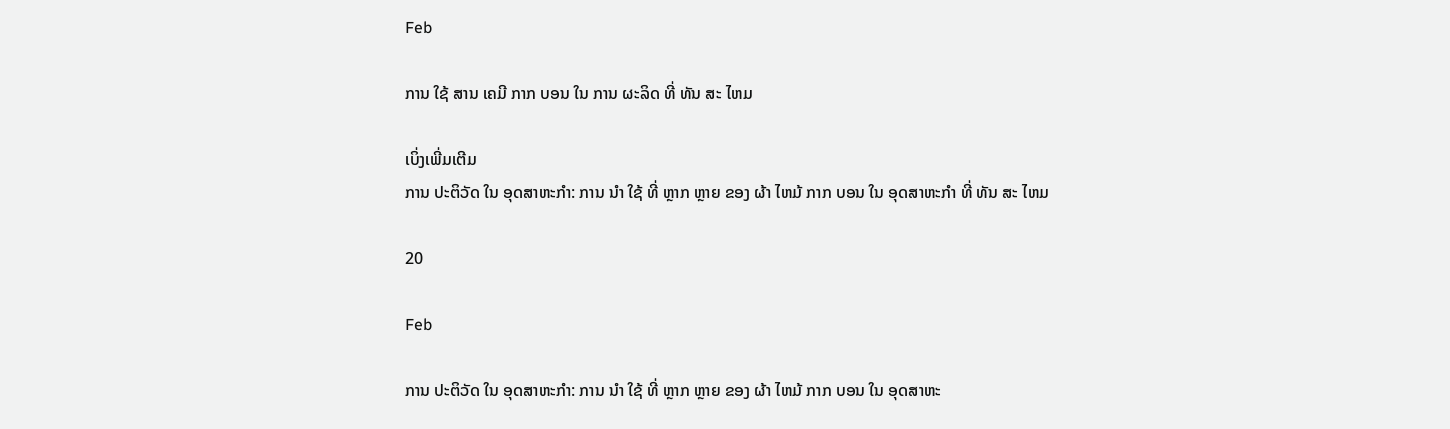Feb

ການ ໃຊ້ ສານ ເຄມີ ກາກ ບອນ ໃນ ການ ຜະລິດ ທີ່ ທັນ ສະ ໄຫມ

ເບິ່ງເພີ່ມເຕີມ
ການ ປະຕິວັດ ໃນ ອຸດສາຫະກໍາ: ການ ນໍາ ໃຊ້ ທີ່ ຫຼາກ ຫຼາຍ ຂອງ ຜ້າ ໄຫມ້ ກາກ ບອນ ໃນ ອຸດສາຫະກໍາ ທີ່ ທັນ ສະ ໄຫມ

20

Feb

ການ ປະຕິວັດ ໃນ ອຸດສາຫະກໍາ: ການ ນໍາ ໃຊ້ ທີ່ ຫຼາກ ຫຼາຍ ຂອງ ຜ້າ ໄຫມ້ ກາກ ບອນ ໃນ ອຸດສາຫະ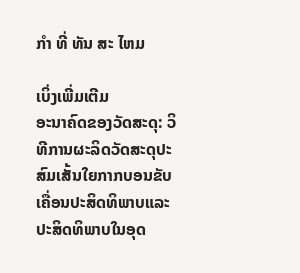ກໍາ ທີ່ ທັນ ສະ ໄຫມ

ເບິ່ງເພີ່ມເຕີມ
ອະນາຄົດຂອງວັດສະດຸ: ວິທີການຜະລິດວັດສະດຸປະສົມເສັ້ນໃຍກາກບອນຂັບເຄື່ອນປະສິດທິພາບແລະປະສິດທິພາບໃນອຸດ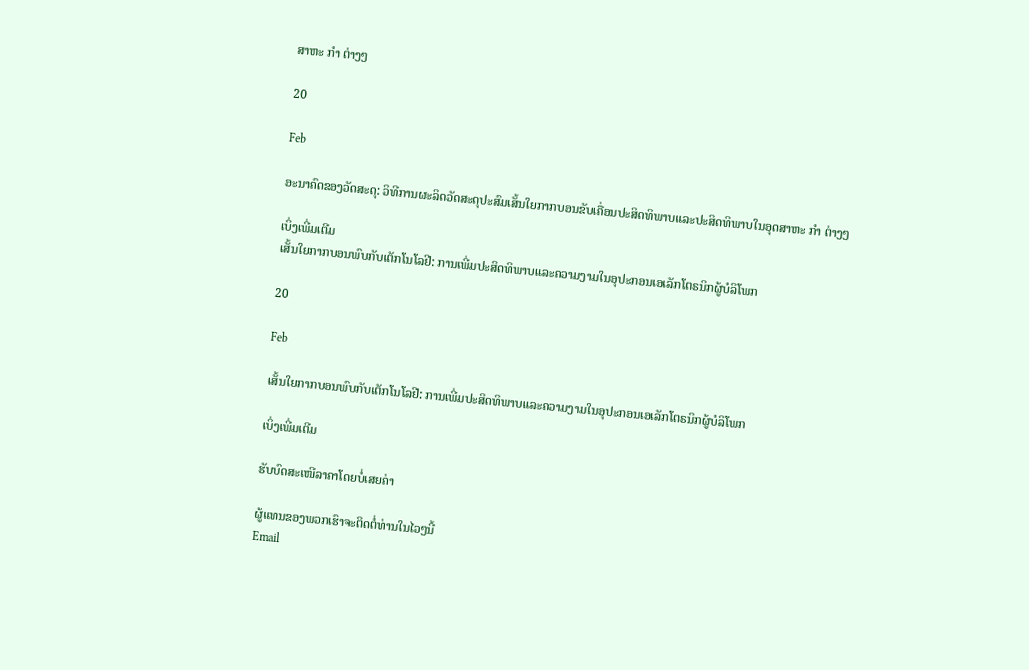ສາຫະ ກໍາ ຕ່າງໆ

20

Feb

ອະນາຄົດຂອງວັດສະດຸ: ວິທີການຜະລິດວັດສະດຸປະສົມເສັ້ນໃຍກາກບອນຂັບເຄື່ອນປະສິດທິພາບແລະປະສິດທິພາບໃນອຸດສາຫະ ກໍາ ຕ່າງໆ

ເບິ່ງເພີ່ມເຕີມ
ເສັ້ນໃຍກາກບອນພົບກັບເຕັກໂນໂລຢີ: ການເພີ່ມປະສິດທິພາບແລະຄວາມງາມໃນອຸປະກອນເອເລັກໂຕຣນິກຜູ້ບໍລິໂພກ

20

Feb

ເສັ້ນໃຍກາກບອນພົບກັບເຕັກໂນໂລຢີ: ການເພີ່ມປະສິດທິພາບແລະຄວາມງາມໃນອຸປະກອນເອເລັກໂຕຣນິກຜູ້ບໍລິໂພກ

ເບິ່ງເພີ່ມເຕີມ

ຮັບບົດສະເໜີລາຄາໂດຍບໍ່ເສຍຄ່າ

ຜູ້ແທນຂອງພວກເຮົາຈະຕິດຕໍ່ທ່ານໃນໄວໆນີ້
Email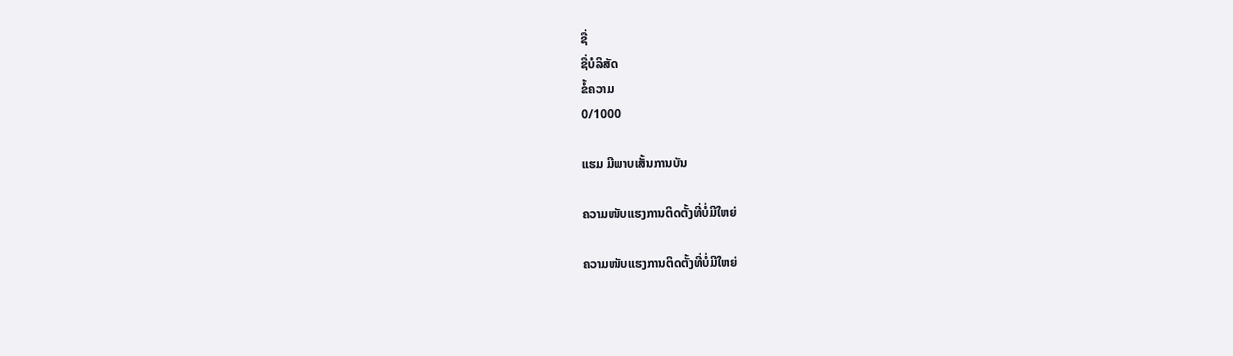ຊື່
ຊື່ບໍລິສັດ
ຂໍ້ຄວາມ
0/1000

ແຮມ ມີພາບເສັ້ນການບັນ

ຄວາມໜັບແຮງການຕິດຕັ້ງທີ່ບໍ່ມີໃຫຍ່

ຄວາມໜັບແຮງການຕິດຕັ້ງທີ່ບໍ່ມີໃຫຍ່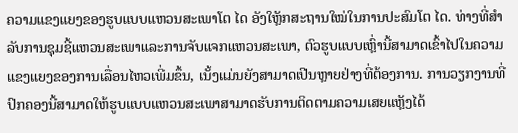ຄວາມແຂງແຍງຂອງຮູບແບບແຫວນສະເພາໂຕ ໄດ ອັງໃຫຼັກສະຖານໃໝ່ໃນການປະສົມໂຕ ໄດ. ທ່າງທີ່ສຳລັບການຊຸມຊີ້ແຫວນສະເພາແລະການຈັບແຈກແຫວນສະເພາ, ຕົວຮູບແບບເຫຼົ່ານີ້ສາມາດເຂົ້າໄປໃນຄວາມແຂງແຍງຂອງການເລື່ອນໄຫວເພີ່ມຂຶ້ນ, ເນັ້ງແມ່ນຍັງສາມາດເປີນຫຼາຍຢ່າງທີ່ຕ້ອງການ. ການວຽກງານທີ່ປົກຄອງນີ້ສາມາດໃຫ້ຮູບແບບແຫວນສະເພາສາມາດຮັບການຕິດຕາມຄວາມເສຍແຫຼັງໄດ້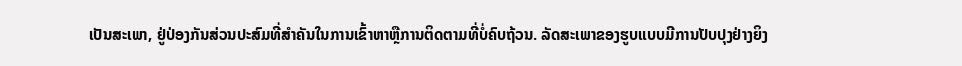ເປັນສະເພາ, ຢູ່ປ່ອງກັນສ່ວນປະສົມທີ່ສຳຄັນໃນການເຂົ້າຫາຫຼືການຕິດຕາມທີ່ບໍ່ຄົບຖ້ວນ. ລັດສະເພາຂອງຮູບແບບມີການປັບປຸງຢ່າງຍິງ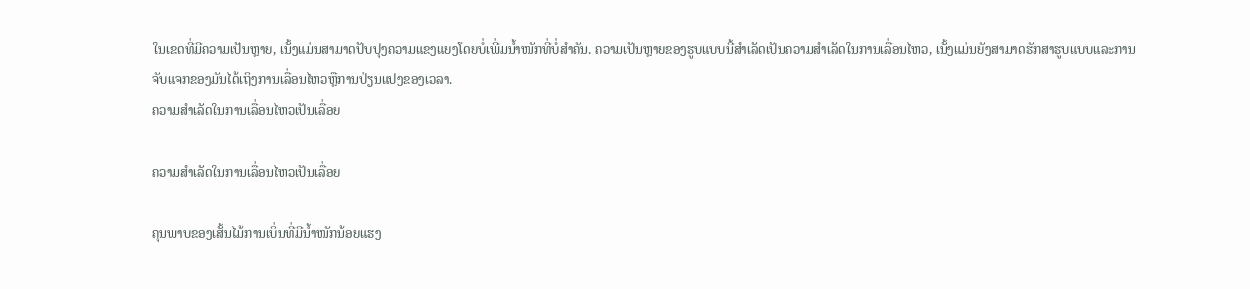ໃນເຂດທີ່ມີຄວາມເປັນຫຼາຍ, ເນັ້ງແມ່ນສາມາດປັບປຸງຄວາມແຂງແຍງໂດຍບໍ່ເພີ່ມນ້ຳໜັກທີ່ບໍ່ສຳຄັນ. ຄວາມເປັນຫຼາຍຂອງຮູບແບບນີ້ສຳເລັດເປັນຄວາມສຳເລັດໃນການເລື່ອນໄຫວ, ເນັ້ງແມ່ນຍັງສາມາດຮັກສາຮູບແບບແລະການຈັບແຈກຂອງມັນໄດ້ເຖິງການເລື່ອນໄຫວຫຼືການປ່ຽນແປງຂອງເວລາ.
ຄວາມສຳເລັດໃນການເລື່ອນໄຫວເປັນເລື່ອຍ

ຄວາມສຳເລັດໃນການເລື່ອນໄຫວເປັນເລື່ອຍ

ຄຸນພາບຂອງເສັ້ນໄມ້ການເບິ່ນທີ່ມີນ້ຳໜັກນ້ອຍແຮງ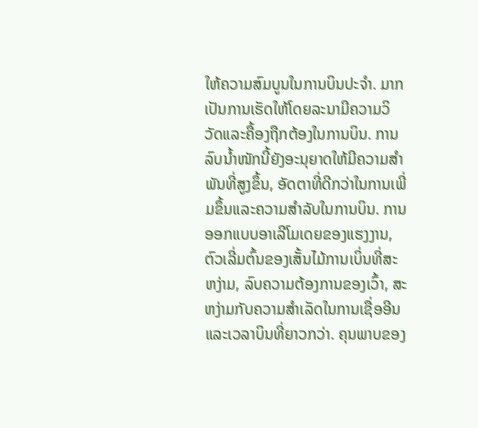ໃຫ້ຄວາມສົມບູນໃນການບິນປະຈຳ. ມາກເປັນການເຮັດໃຫ້ໂດຍລະນາມີຄວາມວິວັດແລະຄື້ອງຖືກຕ້ອງໃນການບິນ. ການລົບນ້ຳໜັກນີ້ຍັງອະນຸຍາດໃຫ້ມີຄວາມສຳພັນທີ່ສູງຂຶ້ນ, ອັດຕາທີ່ດີກວ່າໃນການເພີ່ມຂຶ້ນແລະຄວາມສຳລັບໃນການບິນ. ການອອກແບບອາເລີໂມເດຍຂອງແຮງງານ, ຕົວເລີ່ມຕົ້ນຂອງເສັ້ນໄມ້ການເບິ່ນທີ່ສະຫງ່າມ, ລົບຄວາມຕ້ອງການຂອງເວົ້າ, ສະຫງ່າມກັບຄວາມສຳເລັດໃນການເຊື່ອອີນແລະເວລາບິນທີ່ຍາວກວ່າ. ຄຸນພາບຂອງ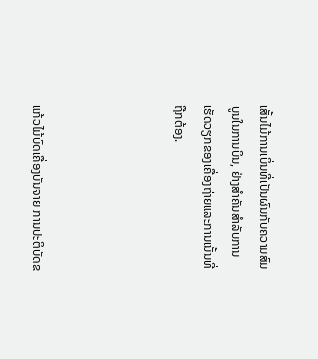ເສັ້ນໄມ້ການເບິ່ນທີ່ເປັນຜົນກັບຄວາມສົມບູນໃນການບິນ, ຢ່າງສຳຄັນສຳລັບການເຮັດວຽກຂອງເຄື່ອງຖ່າຍແລະການເນັ້ນທີ່ຖືກຕ້ອງ.




ແກ້ວໄມ້ບົດເຄື່ອງບັນຈາຍ ການປະຕິບັດຂ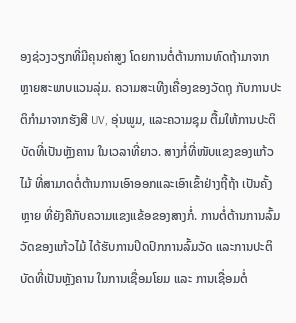ອງຊ່ວງວຽກທີ່ມີຄຸນຄ່າສູງ ໂດຍການຕໍ່ຕ້ານການທົດຖ້າມາຈາກຫຼາຍສະພາບແວນລຸ່ມ. ຄວາມສະເທີງເຄື່ອງຂອງວັດຖຸ ກັບການປະຕິກຳມາຈາກຮັງສີ UV, ອຸ່ນພູມ, ແລະຄວາມຊຸມ ຕື້ມໃຫ້ການປະຕິບັດທີ່ເປັນຫຼັງຄານ ໃນເວລາທີ່ຍາວ. ສາງກໍ່ທີ່ໜັບແຂງຂອງແກ້ວໄມ້ ທີ່ສາມາດຕໍ່ຕ້ານການເອົາອອກແລະເອົາເຂົ້າຢ່າງຖີ້ຖ້າ ເປັນຄັ້ງຫຼາຍ ທີ່ຍັງຄືກັບຄວາມແຂງແຂ້ອຂອງສາງກໍ່. ການຕໍ່ຕ້ານການລົ້ມວັດຂອງແກ້ວໄມ້ ໄດ້ຮັບການປິດປົກການລົ້ມວັດ ແລະການປະຕິບັດທີ່ເປັນຫຼັງຄານ ໃນການເຊື່ອມໂຍມ ແລະ ການເຊື່ອມຕໍ່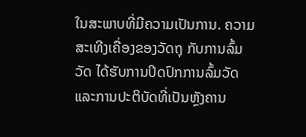ໃນສະພາບທີ່ມີຄວາມເປັນການ. ຄວາມສະເທີງເຄື່ອງຂອງວັດຖຸ ກັບການລົ້ມວັດ ໄດ້ຮັບການປິດປົກການລົ້ມວັດ ແລະການປະຕິບັດທີ່ເປັນຫຼັງຄານ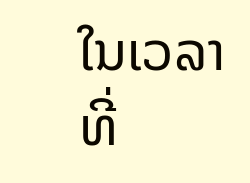ໃນເວລາທີ່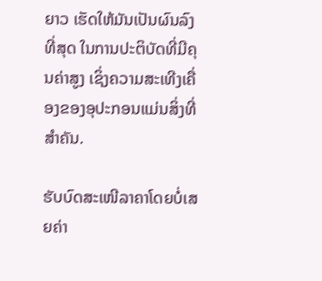ຍາວ ເຮັດໃຫ້ມັນເປັນຜົນລົງທີ່ສຸດ ໃນການປະຕິບັດທີ່ມີຄຸນຄ່າສູງ ເຊິ່ງຄວາມສະເທີງເຄື່ອງຂອງອຸປະກອນແມ່ນສິ່ງທີ່ສຳຄັນ.

ຮັບບົດສະເໜີລາຄາໂດຍບໍ່ເສຍຄ່າ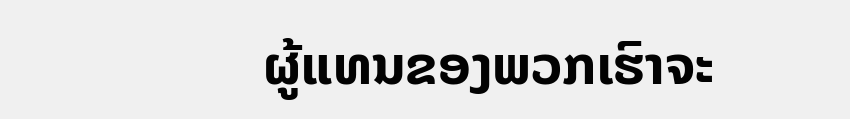ຜູ້ແທນຂອງພວກເຮົາຈະ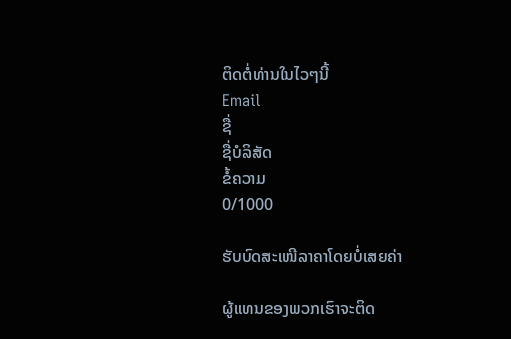ຕິດຕໍ່ທ່ານໃນໄວໆນີ້
Email
ຊື່
ຊື່ບໍລິສັດ
ຂໍ້ຄວາມ
0/1000

ຮັບບົດສະເໜີລາຄາໂດຍບໍ່ເສຍຄ່າ

ຜູ້ແທນຂອງພວກເຮົາຈະຕິດ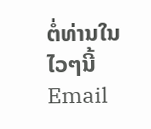ຕໍ່ທ່ານໃນໄວໆນີ້
Email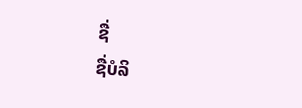ຊື່
ຊື່ບໍລິ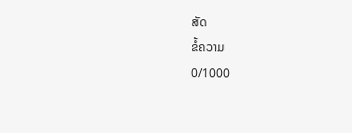ສັດ
ຂໍ້ຄວາມ
0/1000